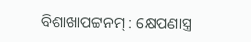ବିଶାଖାପଟ୍ଟନମ୍ : କ୍ଷେପଣାସ୍ତ୍ର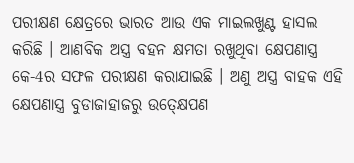ପରୀକ୍ଷଣ କ୍ଷେତ୍ରରେ ଭାରତ ଆଉ ଏକ ମାଇଲଖୁଣ୍ଟ ହାସଲ କରିଛି । ଆଣବିକ ଅସ୍ତ୍ର ବହନ କ୍ଷମତା ରଖୁଥିବା କ୍ଷେପଣାସ୍ତ୍ର କେ-4ର ସଫଳ ପରୀକ୍ଷଣ କରାଯାଇଛି । ଅଣୁ ଅସ୍ତ୍ର ବାହକ ଏହି କ୍ଷେପଣାସ୍ତ୍ର ବୁଡାଜାହାଜରୁ ଉତ୍କ୍ଷେପଣ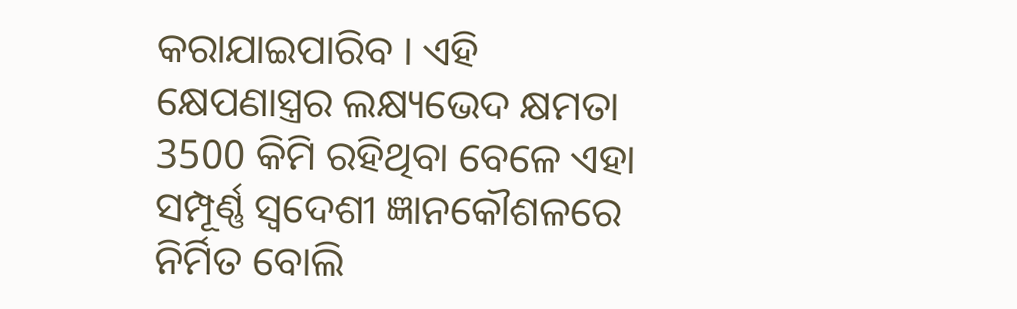କରାଯାଇପାରିବ । ଏହି କ୍ଷେପଣାସ୍ତ୍ରର ଲକ୍ଷ୍ୟଭେଦ କ୍ଷମତା 3500 କିମି ରହିଥିବା ବେଳେ ଏହା ସମ୍ପୂର୍ଣ୍ଣ ସ୍ବଦେଶୀ ଜ୍ଞାନକୌଶଳରେ ନିର୍ମିତ ବୋଲି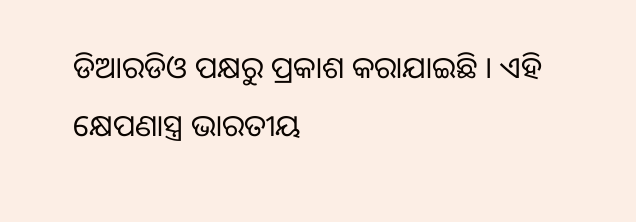ଡିଆରଡିଓ ପକ୍ଷରୁ ପ୍ରକାଶ କରାଯାଇଛି । ଏହି କ୍ଷେପଣାସ୍ତ୍ର ଭାରତୀୟ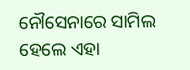ନୌସେନାରେ ସାମିଲ ହେଲେ ଏହା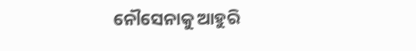ନୌସେନାକୁ ଆହୁରି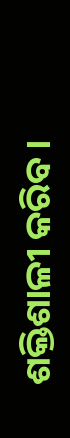ଶକ୍ତିଶାଳୀ କରିବ ।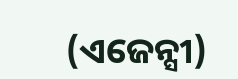(ଏଜେନ୍ସୀ)